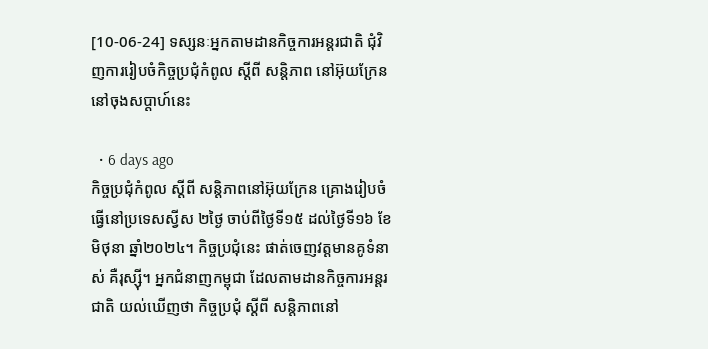[10-06-24] ទស្សនៈអ្នកតាមដានកិច្ចការអន្តរជាតិ ជុំវិញការរៀបចំកិច្ចប្រជុំកំពូល ស្តីពី សន្តិភាព នៅអ៊ុយក្រែន នៅចុងសប្តាហ៍នេះ

  • 6 days ago
កិច្ចប្រជុំកំពូល ស្តីពី សន្តិភាពនៅអ៊ុយក្រែន គ្រោងរៀបចំធ្វើនៅប្រទេសស្វីស ២ថ្ងៃ ចាប់ពីថ្ងៃទី១៥ ដល់ថ្ងៃទី១៦ ខែមិថុនា ឆ្នាំ២០២៤។ កិច្ចប្រជុំនេះ ផាត់ចេញវត្តមានគូទំនាស់ គឺរុស្ស៊ី។ អ្នកជំនាញកម្ពុជា ដែលតាមដានកិច្ចការអន្តរជាតិ យល់ឃើញថា កិច្ចប្រជុំ ស្តីពី សន្តិភាពនៅ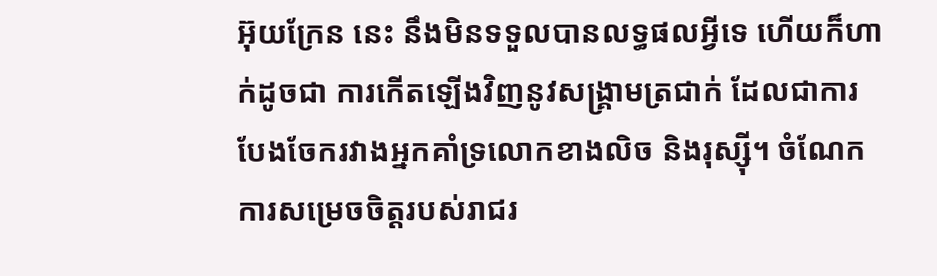អ៊ុយក្រែន នេះ នឹងមិនទទួលបានលទ្ធផលអ្វីទេ ហើយក៏ហាក់ដូចជា ការកើតឡើងវិញនូវសង្គ្រាមត្រជាក់ ដែលជាការបែងចែករវាងអ្នកគាំទ្រលោកខាងលិច និងរុស្ស៊ី។ ចំណែកការសម្រេចចិត្តរបស់រាជរ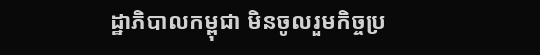ដ្ឋាភិបាលកម្ពុជា មិនចូលរួមកិច្ចប្រ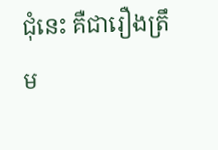ជុំនេះ គឺជារឿងត្រឹម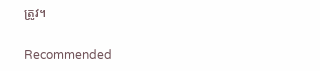ត្រូវ។

Recommended